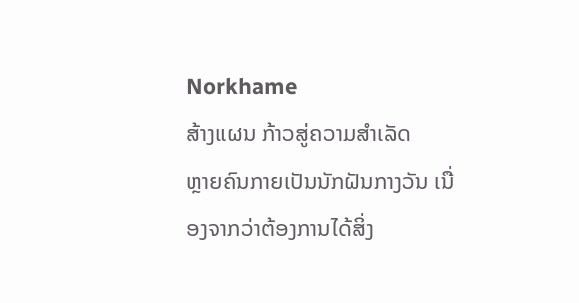Norkhame
ສ້າງແຜນ ກ້າວສູ່ຄວາມສຳເລັດ
ຫຼາຍຄົນກາຍເປັນນັກຝັນກາງວັນ ເນື່ອງຈາກວ່າຕ້ອງການໄດ້ສິ່ງ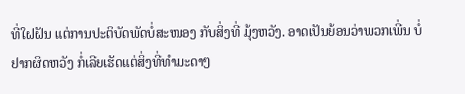ທີ່ໃຝຝັນ ແຕ່ການປະຕິບັດພັດບໍ່ສະໜອງ ກັບສິ່ງທີ່ ມຸ້ງຫວັງ. ອາດເປັນຍ້ອນວ່າພວກເພີ່ນ ບໍ່ຢາກຜິດຫວັງ ກໍ່ເລີຍເຮັດແຕ່ສິ່ງທີ່ທຳມະດາໆ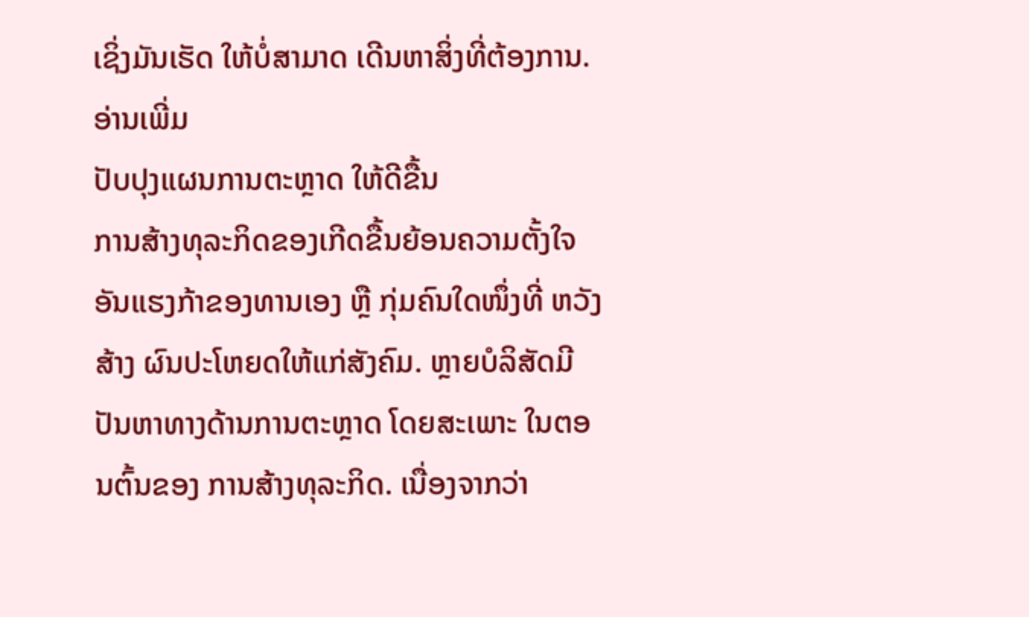ເຊິ່ງມັນເຮັດ ໃຫ້ບໍ່ສາມາດ ເດີນຫາສິ່ງທີ່ຕ້ອງການ. ອ່ານເພີ່ມ
ປັບປຸງແຜນການຕະຫຼາດ ໃຫ້ດີຂື້ນ
ການສ້າງທຸລະກິດຂອງເກີດຂື້ນຍ້ອນຄວາມຕັ້ງໃຈອັນແຮງກ້າຂອງທານເອງ ຫຼື ກຸ່ມຄົນໃດໜຶ່ງທີ່ ຫວັງສ້າງ ຜົນປະໂຫຍດໃຫ້ແກ່ສັງຄົມ. ຫຼາຍບໍລິສັດມີປັນຫາທາງດ້ານການຕະຫຼາດ ໂດຍສະເພາະ ໃນຕອນຕົ້ນຂອງ ການສ້າງທຸລະກິດ. ເນື່ອງຈາກວ່າ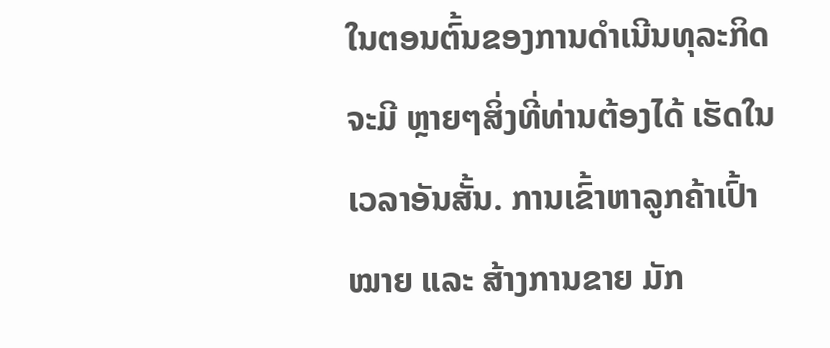ໃນຕອນຕົ້ນຂອງການດຳເນີນທຸລະກິດຈະມີ ຫຼາຍໆສິ່ງທີ່ທ່ານຕ້ອງໄດ້ ເຮັດໃນເວລາອັນສັ້ນ. ການເຂົ້າຫາລູກຄ້າເປົ້າໝາຍ ແລະ ສ້າງການຂາຍ ມັກ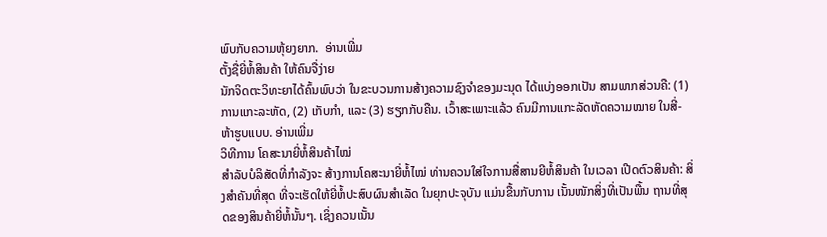ພົບກັບຄວາມຫຸ້ຍງຍາກ.  ອ່ານເພີ່ມ
ຕັ້ງຊື່ຍີ່ຫໍ້ສິນຄ້າ ໃຫ້ຄົນຈື່ງ່າຍ
ນັກຈິດຕະວິທະຍາໄດ້ຄົ້ນພົບວ່າ ໃນຂະບວນການສ້າງຄວາມຊົງຈຳຂອງມະນຸດ ໄດ້ແບ່ງອອກເປັນ ສາມພາກສ່ວນຄື: (1) ການແກະລະຫັດ, (2) ເກັບກຳ, ແລະ (3) ຮຽກກັບຄືນ. ເວົ້າສະເພາະແລ້ວ ຄົນມີການແກະລັດຫັດຄວາມໝາຍ ໃນສີ່-ຫ້າຮູບແບບ. ອ່ານເພີ່ມ
ວິທີການ ໂຄສະນາຍີ່ຫໍ້ສິນຄ້າໄໝ່
ສຳລັບບໍລິສັດທີ່ກຳລັງຈະ ສ້າງການໂຄສະນາຍີ່ຫໍ້ໄໝ່ ທ່ານຄວນໃສ່ໃຈການສື່ສານຍີຫໍ້ສິນຄ້າ ໃນເວລາ ເປີດຕົວສິນຄ້າ: ສິ່ງສຳຄັນທີ່ສຸດ ທີ່ຈະເຮັດໃຫ້ຍີ່ຫໍ້ປະສົບຜົນສຳເລັດ ໃນຍຸກປະຈຸບັນ ແມ່ນຂື້ນກັບການ ເນັ້ນໜັກສິ່ງທີ່ເປັນພື້ນ ຖານທີ່ສຸດຂອງສິນຄ້າຍີ່ຫໍ້ນັ້ນໆ. ເຊິ່ງຄວນເນັ້ນ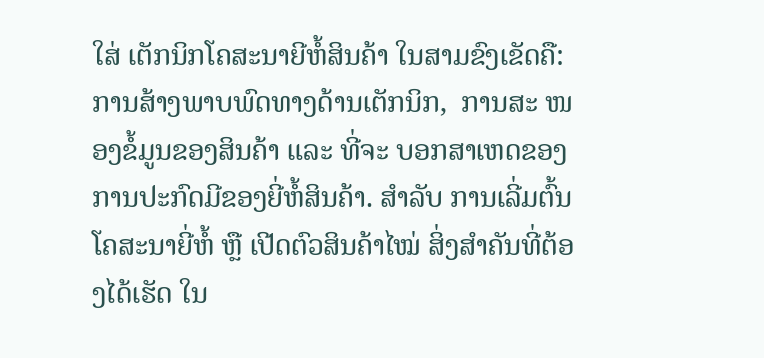ໃສ່ ເຕັກນິກໂຄສະນາຍີຫໍ້ສິນຄ້າ ໃນສາມຂົງເຂັດຄື: ການສ້າງພາບພົດທາງດ້ານເຕັກນິກ,  ການສະ ໜອງຂໍ້ມູນຂອງສິນຄ້າ ແລະ ທີ່ຈະ ບອກສາເຫດຂອງການປະກົດມີຂອງຍີ່ຫໍ້ສິນຄ້າ. ສຳລັບ ການເລີ່ມຕົ້ນໂຄສະນາຍີ່ຫໍ້ ຫຼື ເປີດຕົວສິນຄ້າໄໝ່ ສິ່ງສຳຄັນທີ່ຕ້ອງໄດ້ເຮັດ ໃນ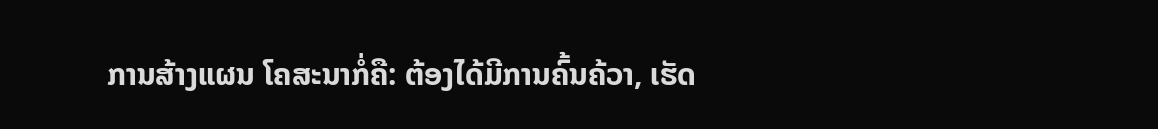ການສ້າງແຜນ ໂຄສະນາກໍ່ຄື: ຕ້ອງໄດ້ມີການຄົ້ນຄ້ວາ, ເຮັດ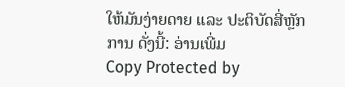ໃຫ້ມັນງ່າຍດາຍ ແລະ ປະຕິບັດສີ່ຫຼັກການ ດັ່ງນີ້: ອ່ານເພີ່ມ
Copy Protected by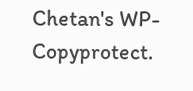Chetan's WP-Copyprotect.